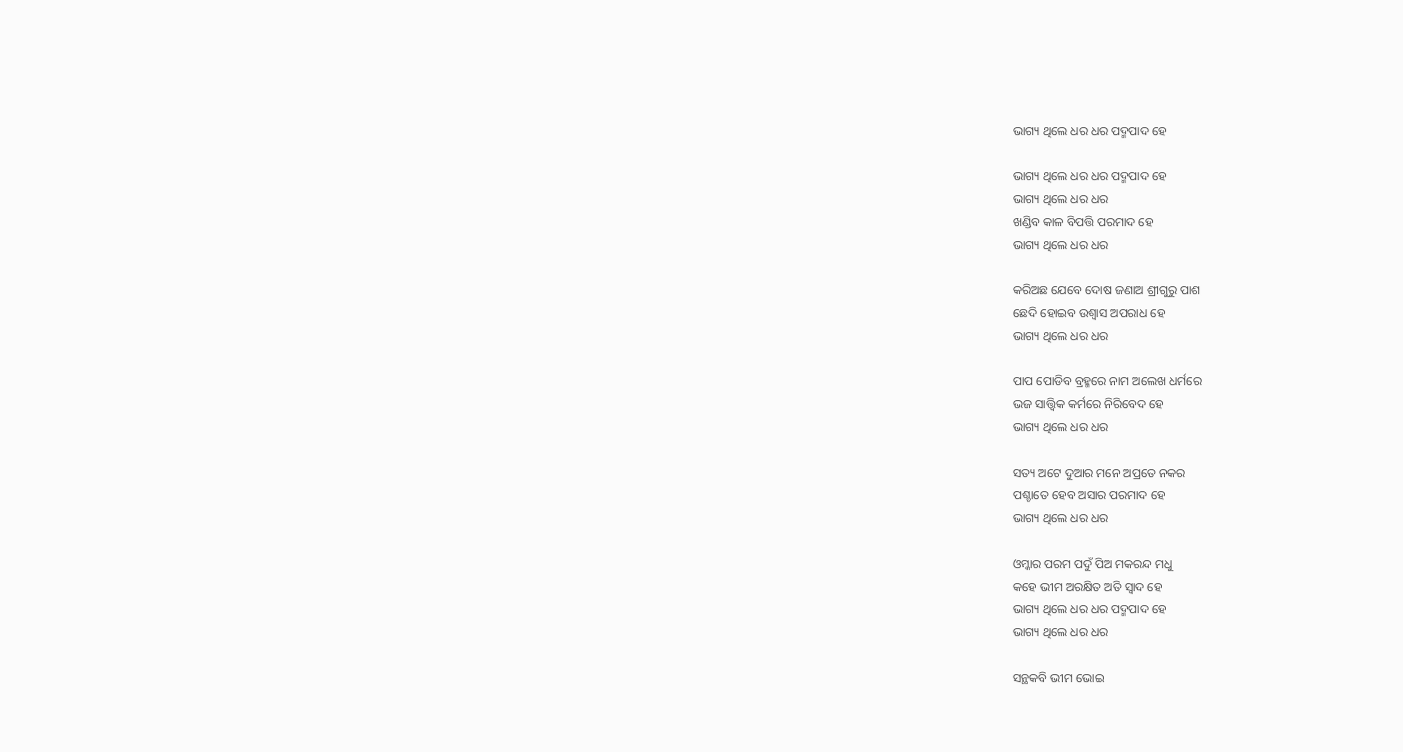ଭାଗ୍ୟ ଥିଲେ ଧର ଧର ପଦ୍ମପାଦ ହେ

ଭାଗ୍ୟ ଥିଲେ ଧର ଧର ପଦ୍ମପାଦ ହେ
ଭାଗ୍ୟ ଥିଲେ ଧର ଧର
ଖଣ୍ଡିବ କାଳ ବିପତ୍ତି ପରମାଦ ହେ
ଭାଗ୍ୟ ଥିଲେ ଧର ଧର

କରିଅଛ ଯେବେ ଦୋଷ ଜଣାଅ ଶ୍ରୀଗୁରୁ ପାଶ
ଛେଦି ହୋଇବ ଉଶ୍ୱାସ ଅପରାଧ ହେ
ଭାଗ୍ୟ ଥିଲେ ଧର ଧର

ପାପ ପୋଡିବ ବ୍ରହ୍ମରେ ନାମ ଅଲେଖ ଧର୍ମରେ
ଭଜ ସାତ୍ତ୍ୱିକ କର୍ମରେ ନିରିବେଦ ହେ
ଭାଗ୍ୟ ଥିଲେ ଧର ଧର

ସତ୍ୟ ଅଟେ ଦୁଆର ମନେ ଅପ୍ରତେ ନକର
ପଶ୍ଚାତେ ହେବ ଅସାର ପରମାଦ ହେ
ଭାଗ୍ୟ ଥିଲେ ଧର ଧର

ଓମ୍କାର ପରମ ପଦୁଁ ପିଅ ମକରନ୍ଦ ମଧୁ
କହେ ଭୀମ ଅରକ୍ଷିତ ଅତି ସ୍ୱାଦ ହେ
ଭାଗ୍ୟ ଥିଲେ ଧର ଧର ପଦ୍ମପାଦ ହେ
ଭାଗ୍ୟ ଥିଲେ ଧର ଧର

ସନ୍ଥକବି ଭୀମ ଭୋଇ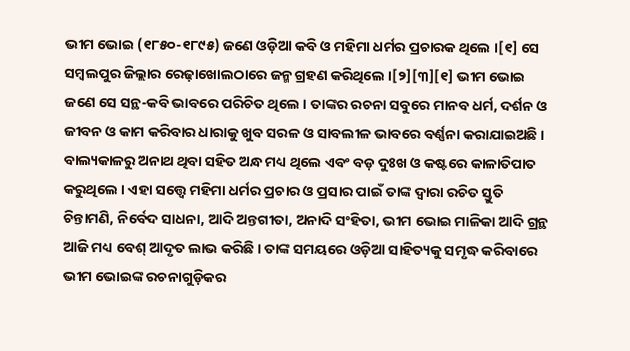ଭୀମ ଭୋଇ (୧୮୫୦-୧୮୯୫) ଜଣେ ଓଡ଼ିଆ କବି ଓ ମହିମା ଧର୍ମର ପ୍ରଚାରକ ଥିଲେ ।[୧] ସେ ସମ୍ବଲପୁର ଜିଲ୍ଲାର ରେଢ଼ାଖୋଲଠାରେ ଜନ୍ମ ଗ୍ରହଣ କରିଥିଲେ ।[୨][୩][୧] ଭୀମ ଭୋଇ ଜଣେ ସେ ସନ୍ଥ-କବି ଭାବରେ ପରିଚିତ ଥିଲେ । ତାଙ୍କର ରଚନା ସବୁରେ ମାନବ ଧର୍ମ, ଦର୍ଶନ ଓ ଜୀବନ ଓ କାମ କରିବାର ଧାରାକୁ ଖୁବ ସରଳ ଓ ସାବଲୀଳ ଭାବରେ ବର୍ଣ୍ଣନା କରାଯାଇଅଛି । ବାଲ୍ୟକାଳରୁ ଅନାଥ ଥିବା ସହିତ ଅନ୍ଧ ମଧ୍ୟ ଥିଲେ ଏବଂ ବଡ଼ ଦୁଃଖ ଓ କଷ୍ଟରେ କାଳାତିପାତ କରୁଥିଲେ । ଏହା ସତ୍ତ୍ବେ ମହିମା ଧର୍ମର ପ୍ରଚାର ଓ ପ୍ରସାର ପାଇଁ ତାଙ୍କ ଦ୍ବାରା ରଚିତ ସ୍ତୁତି ଚିନ୍ତାମଣି, ନିର୍ବେଦ ସାଧନା, ଆଦି ଅନ୍ତଗୀତା, ଅନାଦି ସଂହିତା, ଭୀମ ଭୋଇ ମାଳିକା ଆଦି ଗ୍ରନ୍ଥ ଆଜି ମଧ୍ୟ ବେଶ୍‌ ଆଦୃତ ଲାଭ କରିଛି । ତାଙ୍କ ସମୟରେ ଓଡ଼ିଆ ସାହିତ୍ୟକୁ ସମୃଦ୍ଧ କରିବାରେ ଭୀମ ଭୋଇଙ୍କ ରଚନାଗୁଡ଼ିକର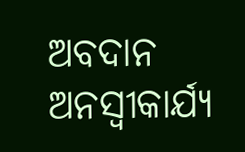ଅବଦାନ ଅନସ୍ବୀକାର୍ଯ୍ୟ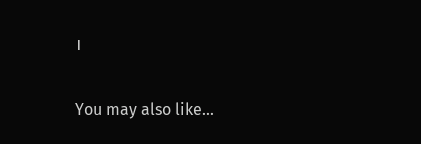।

You may also like...